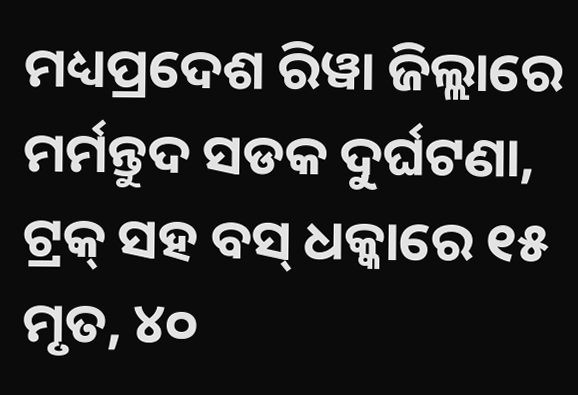ମଧ୍ୟପ୍ରଦେଶ ରିୱା ଜିଲ୍ଲାରେ ମର୍ମନ୍ତୁଦ ସଡକ ଦୁର୍ଘଟଣା, ଟ୍ରକ୍ ସହ ବସ୍ ଧକ୍କାରେ ୧୫ ମୃତ, ୪୦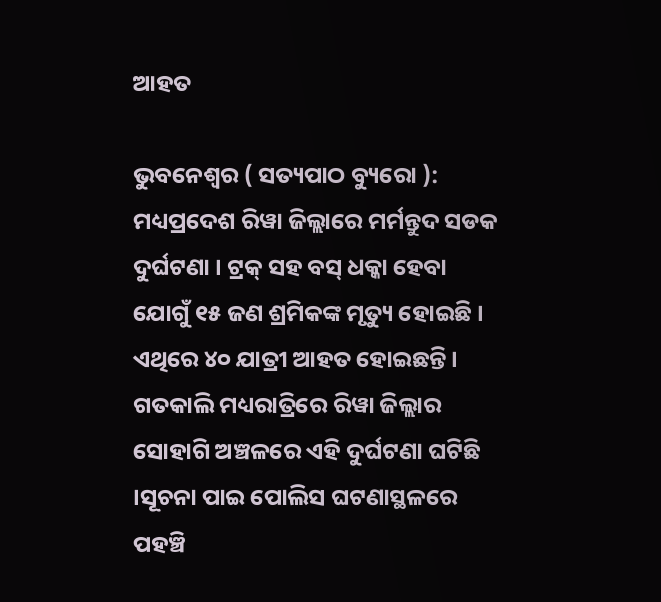ଆହତ

ଭୁବନେଶ୍ୱର ( ସତ୍ୟପାଠ ବ୍ୟୁରୋ ): ମଧ୍ୟପ୍ରଦେଶ ରିୱା ଜିଲ୍ଲାରେ ମର୍ମନ୍ତୁଦ ସଡକ ଦୁର୍ଘଟଣା । ଟ୍ରକ୍ ସହ ବସ୍ ଧକ୍କା ହେବା ଯୋଗୁଁ ୧୫ ଜଣ ଶ୍ରମିକଙ୍କ ମୃତ୍ୟୁ ହୋଇଛି । ଏଥିରେ ୪୦ ଯାତ୍ରୀ ଆହତ ହୋଇଛନ୍ତି । ଗତକାଲି ମଧ୍ୟରାତ୍ରିରେ ରିୱା ଜିଲ୍ଲାର ସୋହାଗି ଅଞ୍ଚଳରେ ଏହି ଦୁର୍ଘଟଣା ଘଟିଛି ।ସୂଚନା ପାଇ ପୋଲିସ ଘଟଣାସ୍ଥଳରେ ପହଞ୍ଚି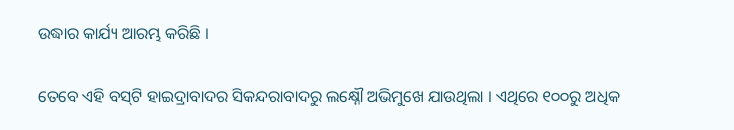ଉଦ୍ଧାର କାର୍ଯ୍ୟ ଆରମ୍ଭ କରିଛି ।

ତେବେ ଏହି ବସ୍‌ଟି ହାଇଦ୍ରାବାଦର ସିକନ୍ଦରାବାଦରୁ ଲକ୍ଷ୍ନୌ ଅଭିମୁଖେ ଯାଉଥିଲା । ଏଥିରେ ୧୦୦ରୁ ଅଧିକ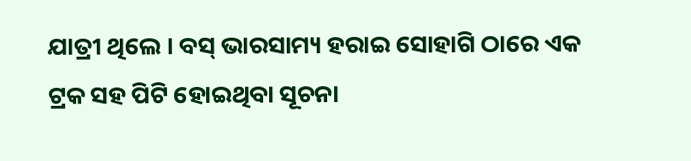ଯାତ୍ରୀ ଥିଲେ । ବସ୍ ଭାରସାମ୍ୟ ହରାଇ ସୋହାଗି ଠାରେ ଏକ ଟ୍ରକ ସହ ପିଟି ହୋଇଥିବା ସୂଚନା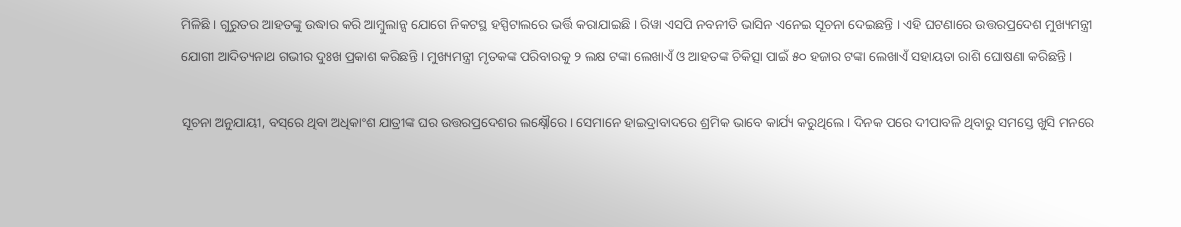ମିଳିଛି । ଗୁରୁତର ଆହତଙ୍କୁ ଉଦ୍ଧାର କରି ଆମ୍ବୁଲାନ୍ସ ଯୋଗେ ନିକଟସ୍ଥ ହସ୍ପିଟାଲରେ ଭର୍ତ୍ତି କରାଯାଇଛି । ରିୱା ଏସପି ନବନୀତି ଭାସିନ ଏନେଇ ସୂଚନା ଦେଇଛନ୍ତି । ଏହି ଘଟଣାରେ ଉତ୍ତରପ୍ରଦେଶ ମୁଖ୍ୟମନ୍ତ୍ରୀ ଯୋଗୀ ଆଦିତ୍ୟନାଥ ଗଭୀର ଦୁଃଖ ପ୍ରକାଶ କରିଛନ୍ତି । ମୁଖ୍ୟମନ୍ତ୍ରୀ ମୃତକଙ୍କ ପରିବାରକୁ ୨ ଲକ୍ଷ ଟଙ୍କା ଲେଖାଏଁ ଓ ଆହତଙ୍କ ଚିକିତ୍ସା ପାଇଁ ୫୦ ହଜାର ଟଙ୍କା ଲେଖାଏଁ ସହାୟତା ରାଶି ଘୋଷଣା କରିଛନ୍ତି ।

ସୂଚନା ଅନୁଯାୟୀ, ବସ୍‌ରେ ଥିବା ଅଧିକାଂଶ ଯାତ୍ରୀଙ୍କ ଘର ଉତ୍ତରପ୍ରଦେଶର ଲକ୍ଷ୍ନୌରେ । ସେମାନେ ହାଇଦ୍ରାବାଦରେ ଶ୍ରମିକ ଭାବେ କାର୍ଯ୍ୟ କରୁଥିଲେ । ଦିନକ ପରେ ଦୀପାବଳି ଥିବାରୁ ସମସ୍ତେ ଖୁସି ମନରେ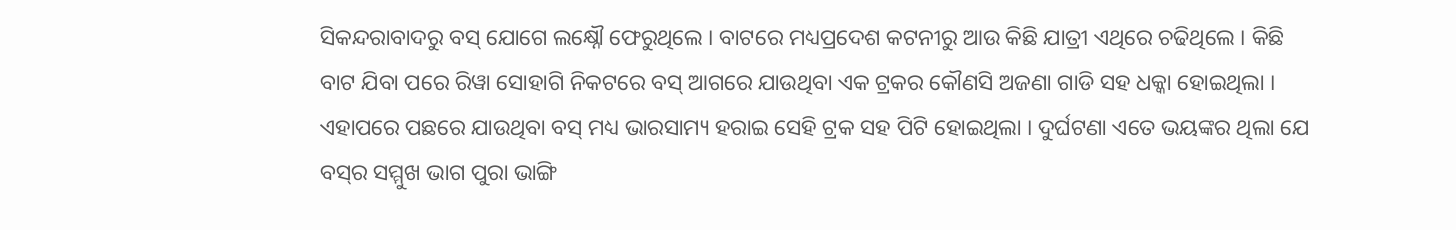ସିକନ୍ଦରାବାଦରୁ ବସ୍ ଯୋଗେ ଲକ୍ଷ୍ନୌ ଫେରୁଥିଲେ । ବାଟରେ ମଧ୍ୟପ୍ରଦେଶ କଟନୀରୁ ଆଉ କିଛି ଯାତ୍ରୀ ଏଥିରେ ଚଢିଥିଲେ । କିଛି ବାଟ ଯିବା ପରେ ରିୱା ସୋହାଗି ନିକଟରେ ବସ୍ ଆଗରେ ଯାଉଥିବା ଏକ ଟ୍ରକର କୌଣସି ଅଜଣା ଗାଡି ସହ ଧକ୍କା ହୋଇଥିଲା । ଏହାପରେ ପଛରେ ଯାଉଥିବା ବସ୍ ମଧ୍ୟ ଭାରସାମ୍ୟ ହରାଇ ସେହି ଟ୍ରକ ସହ ପିଟି ହୋଇଥିଲା । ଦୁର୍ଘଟଣା ଏତେ ଭୟଙ୍କର ଥିଲା ଯେ ବସ୍‌ର ସମ୍ମୁଖ ଭାଗ ପୁରା ଭାଙ୍ଗି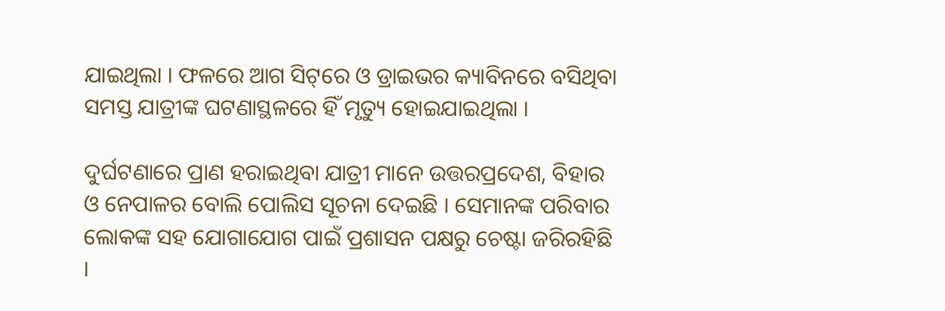ଯାଇଥିଲା । ଫଳରେ ଆଗ ସିଟ୍‌ରେ ଓ ଡ୍ରାଇଭର କ୍ୟାବିନରେ ବସିଥିବା ସମସ୍ତ ଯାତ୍ରୀଙ୍କ ଘଟଣାସ୍ଥଳରେ ହିଁ ମୃତ୍ୟୁ ହୋଇଯାଇଥିଲା ।

ଦୁର୍ଘଟଣାରେ ପ୍ରାଣ ହରାଇଥିବା ଯାତ୍ରୀ ମାନେ ଉତ୍ତରପ୍ରଦେଶ, ବିହାର ଓ ନେପାଳର ବୋଲି ପୋଲିସ ସୂଚନା ଦେଇଛି । ସେମାନଙ୍କ ପରିବାର ଲୋକଙ୍କ ସହ ଯୋଗାଯୋଗ ପାଇଁ ପ୍ରଶାସନ ପକ୍ଷରୁ ଚେଷ୍ଟା ଜରିରହିଛି ।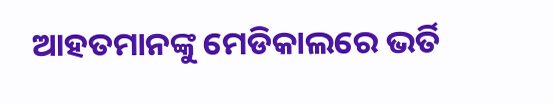ଆହତମାନଙ୍କୁ ମେଡିକାଲରେ ଭର୍ତି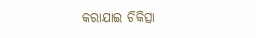କରାଯାଇ ଚିକିତ୍ସା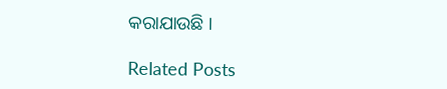କରାଯାଉଛି ।

Related Posts